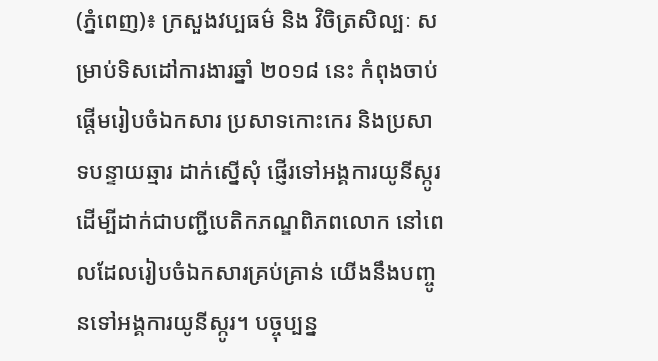(ភ្នំពេញ)៖ ក្រសួងវប្បធម៌ និង វិចិត្រសិល្បៈ សម្រាប់ទិសដៅការងារឆ្នាំ ២០១៨ នេះ កំពុងចាប់ផ្ដើមរៀបចំឯកសារ ប្រសាទកោះកេរ និងប្រសាទបន្ទាយឆ្មារ ដាក់ស្នើសុំ ផ្ញើរទៅអង្គការយូនីស្កូរ ដើម្បីដាក់ជាបញ្ជីបេតិកភណ្ឌពិភពលោក នៅពេលដែលរៀបចំឯកសារគ្រប់គ្រាន់ យើងនឹងបញ្ចូនទៅអង្គការយូនីស្កូរ។ បច្ចុប្បន្ន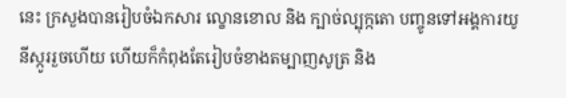នេះ ក្រសួងបានរៀបចំឯកសារ ល្ខោនខោល និង ក្បាច់ល្បុក្កតោ បញ្ចូនទៅអង្គការយូនីស្កូររួចហើយ ហើយក៏កំពុងតែរៀបចំខាងតម្បាញសូត្រ និង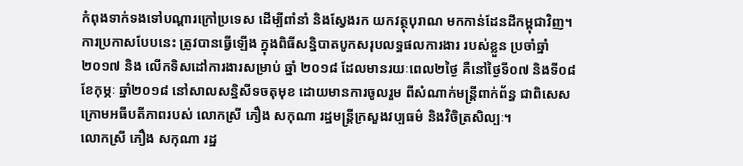កំពុងទាក់ទងទៅបណ្ដារក្រៅប្រទេស ដើម្បីពាំនាំ និងស្វែងរក យកវត្ថុបុរាណ មកកាន់ដែនដីកម្ពុជាវិញ។
ការប្រកាសបែបនេះ ត្រូវបានធ្វើឡើង ក្នុងពិធីសន្និបាតបូកសរុបលទ្ធផលការងារ របស់ខ្លួន ប្រចាំឆ្នាំ ២០១៧ និង លើកទិសដៅការងារសម្រាប់ ឆ្នាំ ២០១៨ ដែលមានរយៈពេល២ថ្ងៃ គឺនៅថ្ងៃទី០៧ និងទី០៨ ខែកុម្ភៈ ឆ្នាំ២០១៨ នៅសាលសន្និសីទចតុមុខ ដោយមានការចូលរួម ពីសំណាក់មន្រ្ដីពាក់ព័ន្ធ ជាពិសេសក្រោមអធីបតីភាពរបស់ លោកស្រី ភឿង សកុណា រដ្ឋមន្រ្តីក្រសួងវប្បធម៌ និងវិចិត្រសិល្បៈ។
លោកស្រី ភឿង សកុណា រដ្ឋ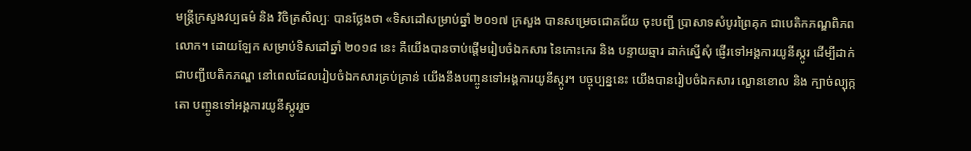មន្រ្ដីក្រសួងវប្បធម៌ និង វិចិត្រសិល្បៈ បានថ្លែងថា «ទិសដៅសម្រាប់ឆ្នាំ ២០១៧ ក្រសួង បានសម្រេចជោគជ័យ ចុះបញ្ជី ប្រាសាទសំបូរព្រៃគុក ជាបេតិកភណ្ឌពិភពលោក។ ដោយឡែក សម្រាប់ទិសដៅឆ្នាំ ២០១៨ នេះ គឺយើងបានចាប់ផ្ដើមរៀបចំឯកសារ នៃកោះកេរ និង បន្ទាយឆ្មារ ដាក់ស្នើសុំ ផ្ញើរទៅអង្គការយូនីស្កូរ ដើម្បីដាក់ជាបញ្ជីបេតិកភណ្ឌ នៅពេលដែលរៀបចំឯកសារគ្រប់គ្រាន់ យើងនឹងបញ្ចូនទៅអង្គការយូនីស្កូរ។ បច្ចុប្បន្ននេះ យើងបានរៀបចំឯកសារ ល្ខោនខោល និង ក្បាច់ល្បុក្កតោ បញ្ចូនទៅអង្គការយូនីស្កូររួច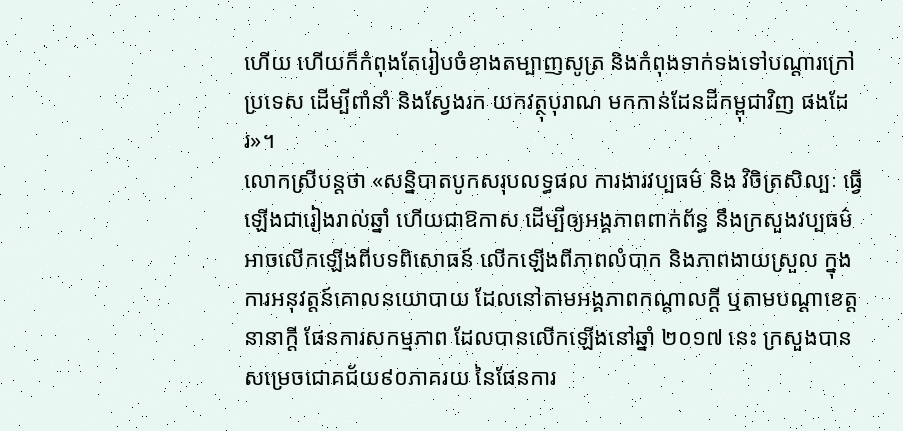ហើយ ហើយក៏កំពុងតែរៀបចំខាងតម្បាញសូត្រ និងកំពុងទាក់ទងទៅបណ្ដារក្រៅប្រទេស ដើម្បីពាំនាំ និងស្វែងរក យកវត្ថុបុរាណ មកកាន់ដែនដីកម្ពុជាវិញ ផងដែរ»។
លោកស្រីបន្តថា «សន្និបាតបូកសរុបលទ្ធផល ការងារវប្បធម៌ និង វិចិត្រសិល្បៈ ធ្វើឡើងជារៀងរាល់ឆ្នាំ ហើយជាឱកាស ដើម្បីឲ្យអង្គភាពពាក់ព័ន្ធ នឹងក្រសួងវប្បធម៌ អាចលើកឡើងពីបទពិសោធន៍ លើកឡើងពីភាពលំបាក និងភាពងាយស្រួល ក្នុងការអនុវត្តន៍គោលនយោបាយ ដែលនៅតាមអង្គភាពកណ្ដាលក្ដី ឬតាមបណ្ដាខេត្តនានាក្ដី ផែនការសកម្មភាព ដែលបានលើកឡើងនៅឆ្នាំ ២០១៧ នេះ ក្រសួងបានសម្រេចជោគជ័យ៩០ភាគរយ នៃផែនការ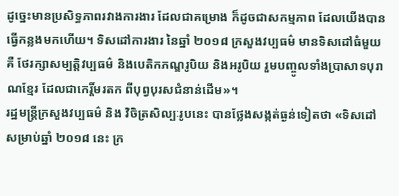ដូច្នេះមានប្រសិទ្ធភាពរវាងការងារ ដែលជាគម្រោង ក៏ដូចជាសកម្មភាព ដែលយើងបានធ្វើកន្លងមកហើយ។ ទិសដៅការងារ នៃឆ្នាំ ២០១៨ ក្រសួងវប្បធម៌ មានទិសដៅធំមួយ គឺ ថែរក្សាសម្បត្តិវប្បធម៌ និងបេតិកភណ្ឌរូបិយ និងអរូបិយ រួមបញ្ចូលទាំងប្រាសាទបុរាណខ្មែរ ដែលជាកេរ្តិ៍មរតក ពីបុព្វបុរសជំនាន់ដើម»។
រដ្ឋមន្រ្ដីក្រសួងវប្បធម៌ និង វិចិត្រសិល្បៈរូបនេះ បានថ្លែងសង្កត់ធ្ងន់ទៀតថា «ទិសដៅសម្រាប់ឆ្នាំ ២០១៨ នេះ ក្រ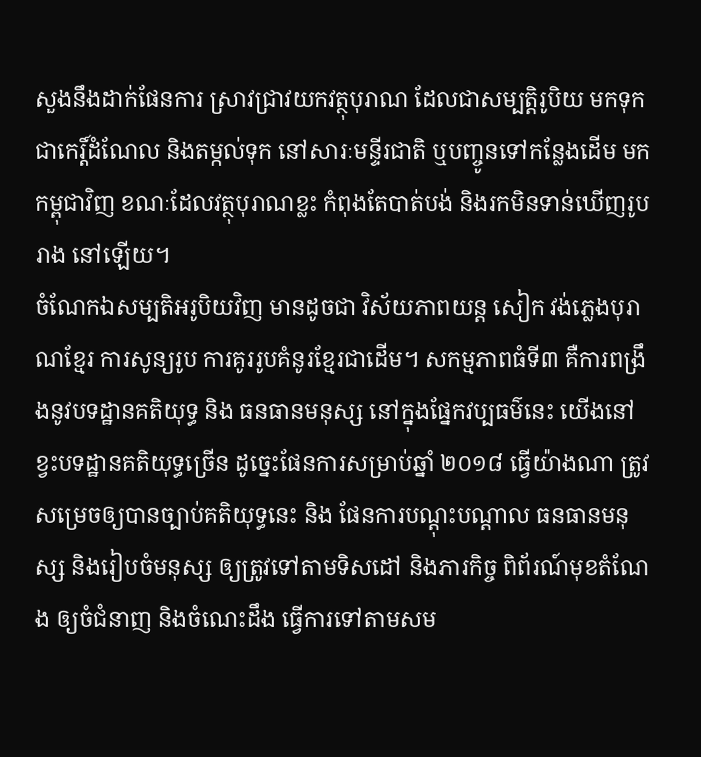សួងនឹងដាក់ផែនការ ស្រាវជ្រាវយកវត្ថុបុរាណ ដែលជាសម្បត្តិរូបិយ មកទុកជាកេរ្ដិ៍ដំណែល និងតម្កល់ទុក នៅសារៈមន្ទីរជាតិ ឬបញ្ចូនទៅកន្លែងដើម មកកម្ពុជាវិញ ខណៈដែលវត្ថុបុរាណខ្លះ កំពុងតែបាត់បង់ និងរកមិនទាន់ឃើញរូបរាង នៅឡើយ។
ចំណែកឯសម្បតិអរូបិយវិញ មានដូចជា វិស័យភាពយន្ត សៀក វង់ភ្លេងបុរាណខ្មែរ ការសូន្យរូប ការគូររូបគំនូរខ្មែរជាដើម។ សកម្មភាពធំទី៣ គឺការពង្រឹងនូវបទដ្ឋានគតិយុទ្ធ និង ធនធានមនុស្ស នៅក្នុងផ្នែកវប្បធម៌នេះ យើងនៅខ្វះបទដ្ឋានគតិយុទ្ធច្រើន ដូច្នេះផែនការសម្រាប់ឆ្នាំ ២០១៨ ធ្វើយ៉ាងណា ត្រូវសម្រេចឲ្យបានច្បាប់គតិយុទ្ធនេះ និង ផែនការបណ្ដុះបណ្ដាល ធនធានមនុស្ស និងរៀបចំមនុស្ស ឲ្យត្រូវទៅតាមទិសដៅ និងភារកិច្ច ពិព័រណ៍មុខតំណែង ឲ្យចំជំនាញ និងចំណេះដឹង ធ្វើការទៅតាមសម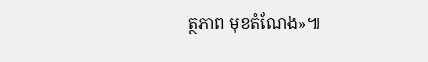ត្ថភាព មុខតំណែង»៕